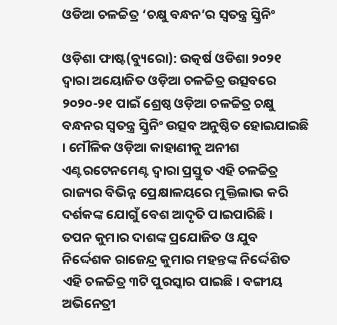ଓଡିଆ ଚଳଚ୍ଚିତ୍ର ‘ଚକ୍ଷୁ ବନ୍ଧନ’ର ସ୍ବତନ୍ତ୍ର ସ୍କ୍ରିନିଂ

ଓଡ଼ିଶା ଫାଷ୍ଟ(ବ୍ୟୁରୋ): ଉତ୍କର୍ଷ ଓଡିଶା ୨୦୨୧ ଦ୍ବାରା ଅୟୋଜିତ ଓଡ଼ିଆ ଚଳଚ୍ଚିତ୍ର ଉତ୍ସବରେ ୨୦୨୦-୨୧ ପାଇଁ ଶ୍ରେଷ୍ଠ ଓଡ଼ିଆ ଚଳଚ୍ଚିତ୍ର ଚକ୍ଷୁ ବନ୍ଧନର ସ୍ବତନ୍ତ୍ର ସ୍କ୍ରିନିଂ ଉତ୍ସବ ଅନୁଷ୍ଠିତ ହୋଇଯାଇଛି । ମୌଳିକ ଓଡ଼ିଆ କାହାଣୀକୁ ଅନୀଶ ଏଣ୍ଟରଟେନମେଣ୍ଟ ଦ୍ବାରା ପ୍ରସ୍ତୁତ ଏହି ଚଳଚ୍ଚିତ୍ର ରାଜ୍ୟର ବିଭିନ୍ନ ପ୍ରେକ୍ଷାଳୟରେ ମୁକ୍ତିଲାଭ କରି ଦର୍ଶକଙ୍କ ଯୋଗୁଁ ବେଶ ଆଦୃତି ପାଇପାରିଛି ।
ତପନ କୁମାର ଦାଶଙ୍କ ପ୍ରଯୋଜିତ ଓ ଯୁବ ନିର୍ଦ୍ଦେଶକ ରାଜେନ୍ଦ୍ର କୁମାର ମହନ୍ତଙ୍କ ନିର୍ଦ୍ଦେଶିତ ଏହି ଚଳଚ୍ଚିତ୍ର ୩ଟି ପୁରସ୍କାର ପାଇଛି। ବଙ୍ଗୀୟ ଅଭିନେତ୍ରୀ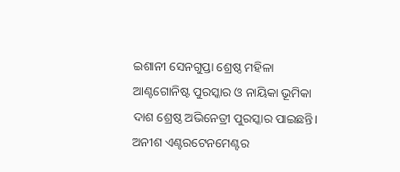ଇଶାନୀ ସେନଗୁପ୍ତା ଶ୍ରେଷ୍ଠ ମହିଳା ଆଣ୍ଟଗୋନିଷ୍ଟ ପୁରସ୍କାର ଓ ନାୟିକା ଭୂମିକା ଦାଶ ଶ୍ରେଷ୍ଠ ଅଭିନେତ୍ରୀ ପୁରସ୍କାର ପାଇଛନ୍ତି। ଅନୀଶ ଏଣ୍ଟରଟେନମେଣ୍ଟର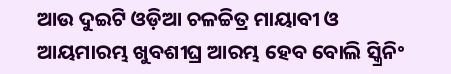ଆଉ ଦୁଇଟି ଓଡ଼ିଆ ଚଳଚ୍ଚିତ୍ର ମାୟାବୀ ଓ ଆୟମାରମ୍ଭ ଖୁବଶୀଘ୍ର ଆରମ୍ଭ ହେବ ବୋଲି ସ୍କ୍ରିନିଂ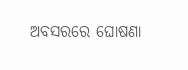ଅବସରରେ ଘୋଷଣା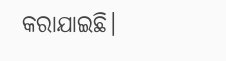କରାଯାଇଛି।